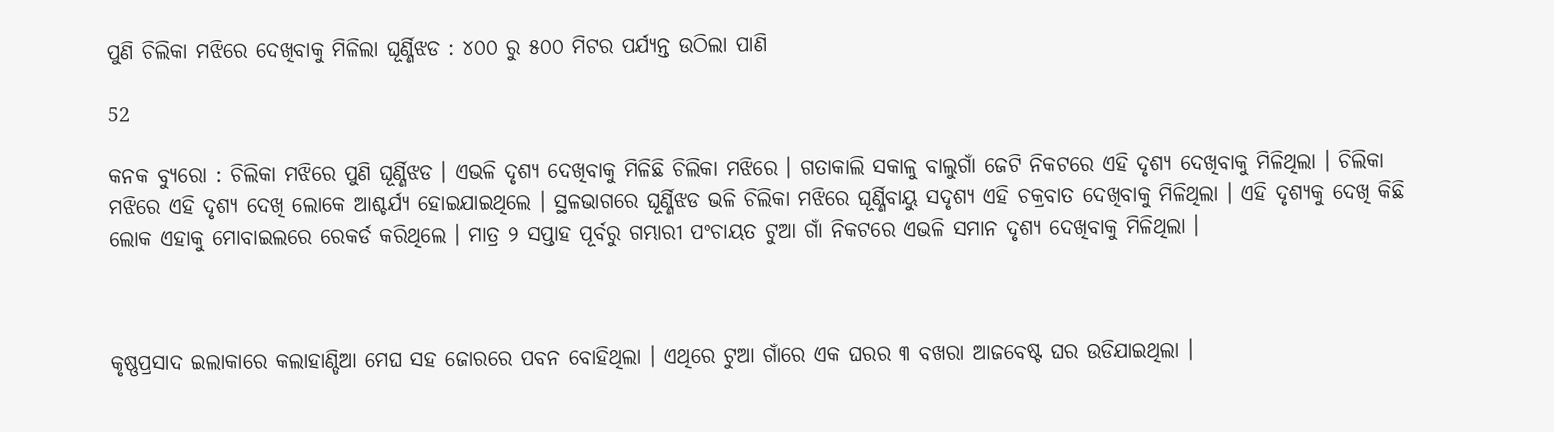ପୁଣି ଚିଲିକା ମଝିରେ ଦେଖିବାକୁ ମିଳିଲା ଘୂର୍ଣ୍ଣିଝଡ : ୪୦୦ ରୁ ୫୦୦ ମିଟର ପର୍ଯ୍ୟନ୍ତ ଉଠିଲା ପାଣି

52

କନକ ବ୍ୟୁରୋ : ଚିଲିକା ମଝିରେ ପୁଣି ଘୂର୍ଣ୍ଣିଝଡ । ଏଭଳି ଦୃଶ୍ୟ ଦେଖିବାକୁ ମିଳିଛି ଚିଲିକା ମଝିରେ । ଗତାକାଲି ସକାଳୁ ବାଲୁଗାଁ ଜେଟି ନିକଟରେ ଏହି ଦୃଶ୍ୟ ଦେଖିବାକୁ ମିଳିଥିଲା । ଚିଲିକା ମଝିରେ ଏହି ଦୃଶ୍ୟ ଦେଖି ଲୋକେ ଆଶ୍ଚର୍ଯ୍ୟ ହୋଇଯାଇଥିଲେ । ସ୍ଥଳଭାଗରେ ଘୂର୍ଣ୍ଣିଝଡ ଭଳି ଚିଲିକା ମଝିରେ ଘୂର୍ଣ୍ଣିବାୟୁ ସଦୃଶ୍ୟ ଏହି ଚକ୍ରବାତ ଦେଖିବାକୁ ମିଳିଥିଲା । ଏହି ଦୃଶ୍ୟକୁ ଦେଖି କିଛି ଲୋକ ଏହାକୁ ମୋବାଇଲରେ ରେକର୍ଡ କରିଥିଲେ । ମାତ୍ର ୨ ସପ୍ତାହ ପୂର୍ବରୁ ଗମ୍ଭାରୀ ପଂଚାୟତ ଟୁଆ ଗାଁ ନିକଟରେ ଏଭଳି ସମାନ ଦୃଶ୍ୟ ଦେଖିବାକୁ ମିଳିଥିଲା ।



କୃଷ୍ଣପ୍ରସାଦ ଇଲାକାରେ କଲାହାଣ୍ଡିଆ ମେଘ ସହ ଜୋରରେ ପବନ ବୋହିଥିଲା । ଏଥିରେ ଟୁଆ ଗାଁରେ ଏକ ଘରର ୩ ବଖରା ଆଜବେଷ୍ଟ ଘର ଉଡିଯାଇଥିଲା ।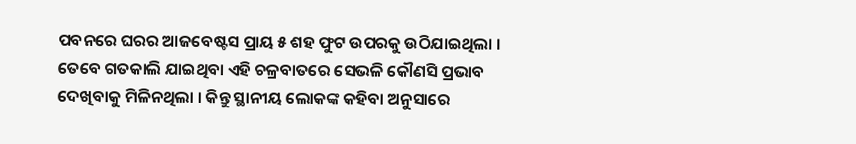ପବନରେ ଘରର ଆଜବେଷ୍ଟସ ପ୍ରାୟ ୫ ଶହ ଫୁଟ ଉପରକୁ ଉଠିଯାଇଥିଲା । ତେବେ ଗତକାଲି ଯାଇଥିବା ଏହି ଚଳ୍ରବାତରେ ସେଭଳି କୌଣସି ପ୍ରଭାବ ଦେଖିବାକୁ ମିଳିନଥିଲା । କିନ୍ତୁ ସ୍ଥାନୀୟ ଲୋକଙ୍କ କହିବା ଅନୁସାରେ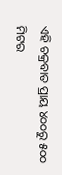ଏହି ଚକ୍ରବାତ ପ୍ରାୟ ୪୦୦ରୁ ୫୦୦ ମିଟର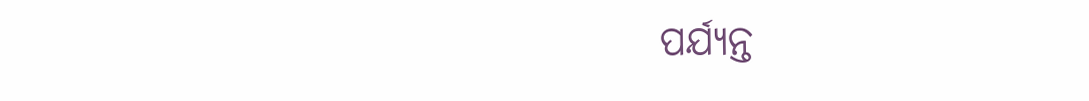ପର୍ଯ୍ୟନ୍ତ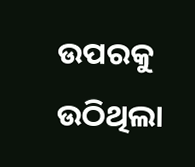ଉପରକୁ ଉଠିଥିଲା